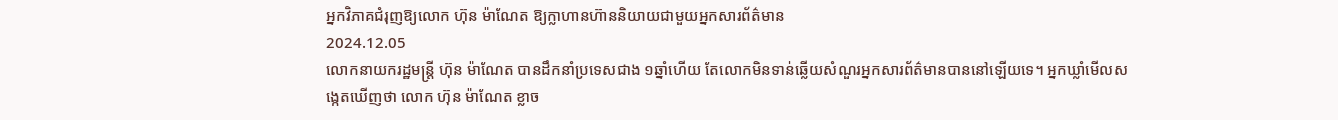អ្នកវិភាគជំរុញឱ្យលោក ហ៊ុន ម៉ាណែត ឱ្យក្លាហានហ៊ាននិយាយជាមួយអ្នកសារព័ត៌មាន
2024.12.05
លោកនាយករដ្ឋមន្ត្រី ហ៊ុន ម៉ាណែត បានដឹកនាំប្រទេសជាង ១ឆ្នាំហើយ តែលោកមិនទាន់ឆ្លើយសំណួរអ្នកសារព័ត៌មានបាននៅឡើយទេ។ អ្នកឃ្លាំមើលសង្កេតឃើញថា លោក ហ៊ុន ម៉ាណែត ខ្លាច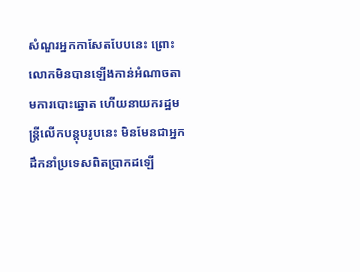សំណួរអ្នកកាសែតបែបនេះ ព្រោះលោកមិនបានឡើងកាន់អំណាចតាមការបោះឆ្នោត ហើយនាយករដ្ឋមន្ត្រីលើកបន្តុបរូបនេះ មិនមែនជាអ្នកដឹកនាំប្រទេសពិតប្រាកដឡើ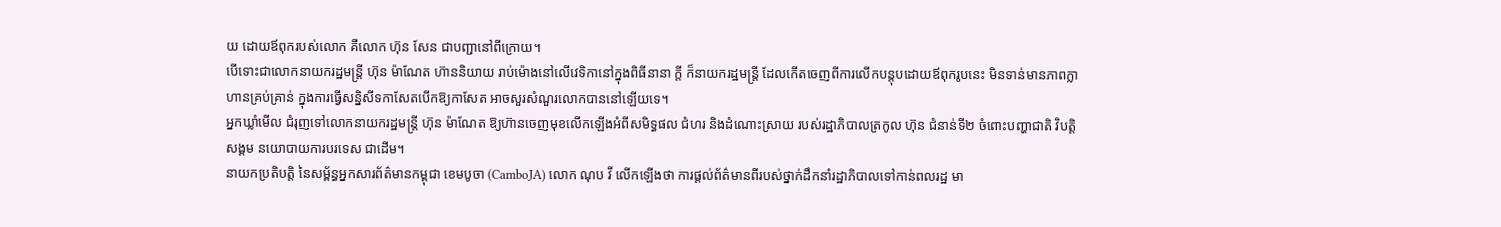យ ដោយឪពុករបស់លោក គឺលោក ហ៊ុន សែន ជាបញ្ជានៅពីក្រោយ។
បើទោះជាលោកនាយករដ្ឋមន្ត្រី ហ៊ុន ម៉ាណែត ហ៊ាននិយាយ រាប់ម៉ោងនៅលើវេទិកានៅក្នុងពិធីនានា ក្ដី ក៏នាយករដ្ឋមន្ត្រី ដែលកើតចេញពីការលើកបន្តុបដោយឪពុករូបនេះ មិនទាន់មានភាពក្លាហានគ្រប់គ្រាន់ ក្នុងការធ្វើសន្និសីទកាសែតបើកឱ្យកាសែត អាចសួរសំណួរលោកបាននៅឡើយទេ។
អ្នកឃ្លាំមើល ជំរុញទៅលោកនាយករដ្ឋមន្ត្រី ហ៊ុន ម៉ាណែត ឱ្យហ៊ានចេញមុខលើកឡើងអំពីសមិទ្ធផល ជំហរ និងដំណោះស្រាយ របស់រដ្ឋាភិបាលត្រកូល ហ៊ុន ជំនាន់ទី២ ចំពោះបញ្ហាជាតិ វិបត្តិសង្គម នយោបាយការបរទេស ជាដើម។
នាយកប្រតិបត្តិ នៃសម្ព័ន្ធអ្នកសារព័ត៌មានកម្ពុជា ខេមបូចា (CamboJA) លោក ណុប វី លើកឡើងថា ការផ្ដល់ព័ត៌មានពីរបស់ថ្នាក់ដឹកនាំរដ្ឋាភិបាលទៅកាន់ពលរដ្ឋ មា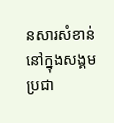នសារសំខាន់នៅក្នុងសង្គមប្រជា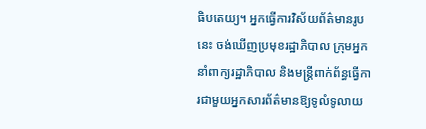ធិបតេយ្យ។ អ្នកធ្វើការវិស័យព័ត៌មានរូបនេះ ចង់ឃើញប្រមុខរដ្ឋាភិបាល ក្រុមអ្នកនាំពាក្យរដ្ឋាភិបាល និងមន្ត្រីពាក់ព័ន្ធធ្វើការជាមួយអ្នកសារព័ត៌មានឱ្យទូលំទូលាយ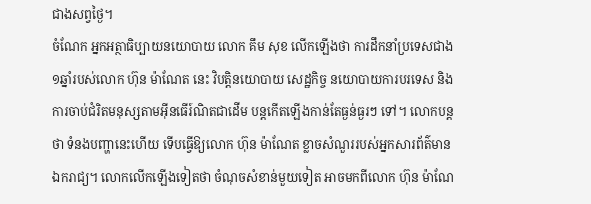ជាងសព្វថ្ងៃ។
ចំណែក អ្នកអត្ថាធិប្បាយនយោបាយ លោក គឹម សុខ លើកឡើងថា ការដឹកនាំប្រទេសជាង ១ឆ្នាំរបស់លោក ហ៊ុន ម៉ាណែត នេះ វិបត្តិនយោបាយ សេដ្ឋកិច្ច នយោបាយការបរទេស និងការចាប់ជំរិតមនុស្សតាមអ៊ីនធើរ៍ណិតជាដើម បន្តកើតឡើងកាន់តែធ្ងន់ធ្ងរៗ ទៅ។ លោកបន្តថា ទំនងបញ្ហានេះហើយ ទើបធ្វើឱ្យលោក ហ៊ុន ម៉ាណែត ខ្លាចសំណួររបស់អ្នកសារព័ត៌មានឯករាជ្យ។ លោកលើកឡើងទៀតថា ចំណុចសំខាន់មួយទៀត អាចមកពីលោក ហ៊ុន ម៉ាណែ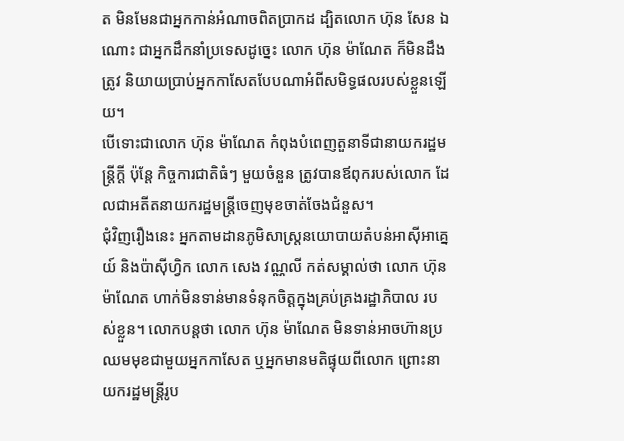ត មិនមែនជាអ្នកកាន់អំណាចពិតប្រាកដ ដ្បិតលោក ហ៊ុន សែន ឯណោះ ជាអ្នកដឹកនាំប្រទេសដូច្នេះ លោក ហ៊ុន ម៉ាណែត ក៏មិនដឹងត្រូវ និយាយប្រាប់អ្នកកាសែតបែបណាអំពីសមិទ្ធផលរបស់ខ្លួនឡើយ។
បើទោះជាលោក ហ៊ុន ម៉ាណែត កំពុងបំពេញតួនាទីជានាយករដ្ឋមន្ត្រីក្ដី ប៉ុន្តែ កិច្ចការជាតិធំៗ មួយចំនួន ត្រូវបានឪពុករបស់លោក ដែលជាអតីតនាយករដ្ឋមន្ត្រីចេញមុខចាត់ចែងជំនួស។
ជុំវិញរឿងនេះ អ្នកតាមដានភូមិសាស្ត្រនយោបាយតំបន់អាស៊ីអាគ្នេយ៍ និងប៉ាស៊ីហ្វិក លោក សេង វណ្ណលី កត់សម្គាល់ថា លោក ហ៊ុន ម៉ាណែត ហាក់មិនទាន់មានទំនុកចិត្តក្នុងគ្រប់គ្រងរដ្ឋាភិបាល របស់ខ្លួន។ លោកបន្តថា លោក ហ៊ុន ម៉ាណែត មិនទាន់អាចហ៊ានប្រឈមមុខជាមួយអ្នកកាសែត ឬអ្នកមានមតិផ្ទុយពីលោក ព្រោះនាយករដ្ឋមន្ត្រីរូប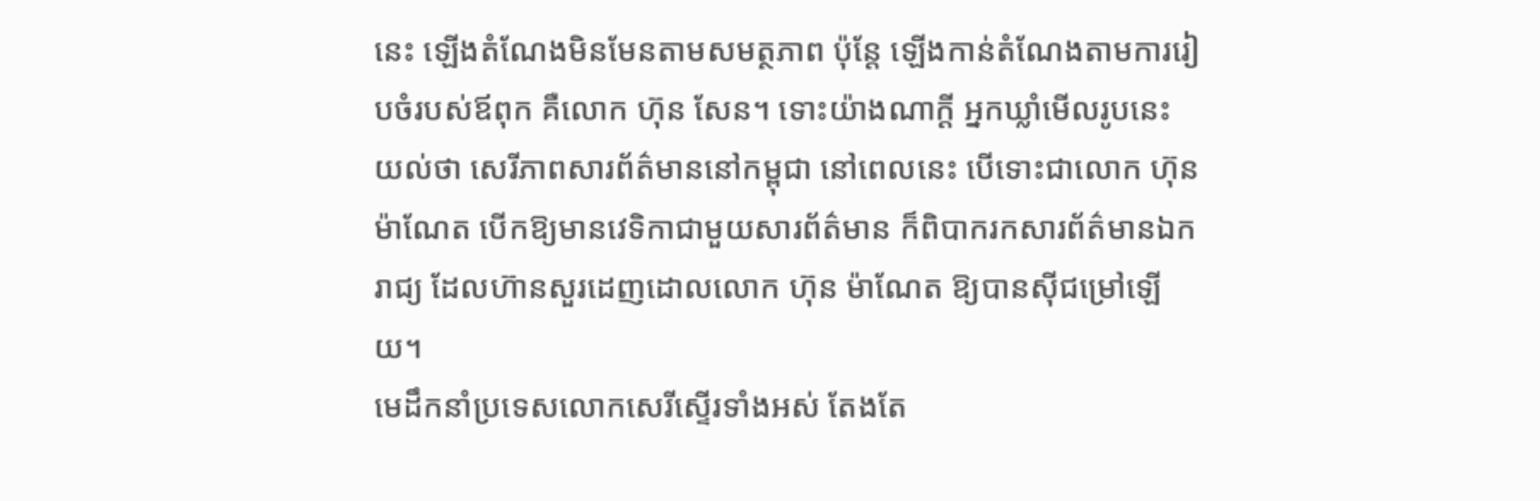នេះ ឡើងតំណែងមិនមែនតាមសមត្ថភាព ប៉ុន្តែ ឡើងកាន់តំណែងតាមការរៀបចំរបស់ឪពុក គឺលោក ហ៊ុន សែន។ ទោះយ៉ាងណាក្ដី អ្នកឃ្លាំមើលរូបនេះយល់ថា សេរីភាពសារព័ត៌មាននៅកម្ពុជា នៅពេលនេះ បើទោះជាលោក ហ៊ុន ម៉ាណែត បើកឱ្យមានវេទិកាជាមួយសារព័ត៌មាន ក៏ពិបាករកសារព័ត៌មានឯករាជ្យ ដែលហ៊ានសួរដេញដោលលោក ហ៊ុន ម៉ាណែត ឱ្យបានស៊ីជម្រៅឡើយ។
មេដឹកនាំប្រទេសលោកសេរីស្ទើរទាំងអស់ តែងតែ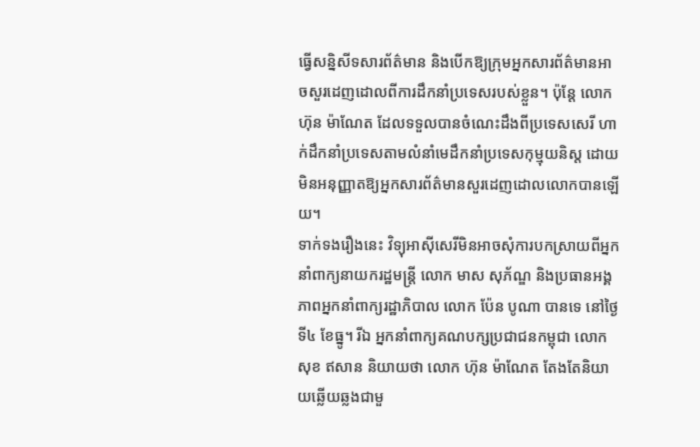ធ្វើសន្និសីទសារព័ត៌មាន និងបើកឱ្យក្រុមអ្នកសារព័ត៌មានអាចសួរដេញដោលពីការដឹកនាំប្រទេសរបស់ខ្លួន។ ប៉ុន្តែ លោក ហ៊ុន ម៉ាណែត ដែលទទួលបានចំណេះដឹងពីប្រទេសសេរី ហាក់ដឹកនាំប្រទេសតាមលំនាំមេដឹកនាំប្រទេសកុម្មុយនិស្ត ដោយមិនអនុញ្ញាតឱ្យអ្នកសារព័ត៌មានសួរដេញដោលលោកបានឡើយ។
ទាក់ទងរឿងនេះ វិទ្យុអាស៊ីសេរីមិនអាចសុំការបកស្រាយពីអ្នកនាំពាក្យនាយករដ្ឋមន្ត្រី លោក មាស សុភ័ណ្ឌ និងប្រធានអង្គភាពអ្នកនាំពាក្យរដ្ឋាភិបាល លោក ប៉ែន បូណា បានទេ នៅថ្ងៃទី៤ ខែធ្នូ។ រីឯ អ្នកនាំពាក្យគណបក្សប្រជាជនកម្ពុជា លោក សុខ ឥសាន និយាយថា លោក ហ៊ុន ម៉ាណែត តែងតែនិយាយឆ្លើយឆ្លងជាមួ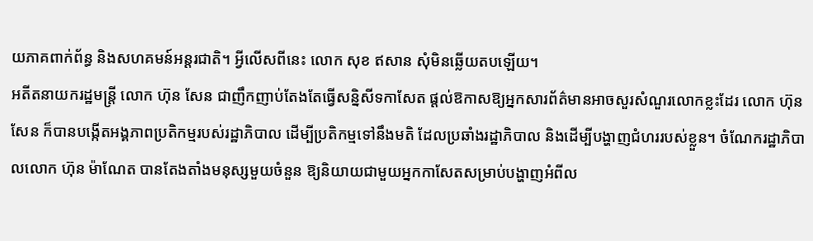យភាគពាក់ព័ន្ធ និងសហគមន៍អន្តរជាតិ។ អ្វីលើសពីនេះ លោក សុខ ឥសាន សុំមិនឆ្លើយតបឡើយ។
អតីតនាយករដ្ឋមន្ត្រី លោក ហ៊ុន សែន ជាញឹកញាប់តែងតែធ្វើសន្និសីទកាសែត ផ្ដល់ឱកាសឱ្យអ្នកសារព័ត៌មានអាចសួរសំណួរលោកខ្លះដែរ លោក ហ៊ុន សែន ក៏បានបង្កើតអង្គភាពប្រតិកម្មរបស់រដ្ឋាភិបាល ដើម្បីប្រតិកម្មទៅនឹងមតិ ដែលប្រឆាំងរដ្ឋាភិបាល និងដើម្បីបង្ហាញជំហររបស់ខ្លួន។ ចំណែករដ្ឋាភិបាលលោក ហ៊ុន ម៉ាណែត បានតែងតាំងមនុស្សមួយចំនួន ឱ្យនិយាយជាមួយអ្នកកាសែតសម្រាប់បង្ហាញអំពីល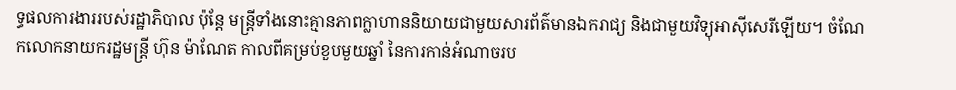ទ្ធផលការងាររបស់រដ្ឋាភិបាល ប៉ុន្តែ មន្ត្រីទាំងនោះគ្មានភាពក្លាហាននិយាយជាមួយសារព័ត៌មានឯករាជ្យ និងជាមួយវិទ្យុអាស៊ីសេរីឡើយ។ ចំណែកលោកនាយករដ្ឋមន្ត្រី ហ៊ុន ម៉ាណែត កាលពីគម្រប់ខួបមួយឆ្នាំ នៃការកាន់អំណាចរប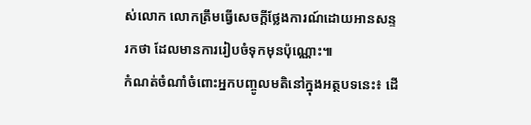ស់លោក លោកត្រឹមធ្វើសេចក្ដីថ្លែងការណ៍ដោយអានសន្ទរកថា ដែលមានការរៀបចំទុកមុនប៉ុណ្ណោះ៕
កំណត់ចំណាំចំពោះអ្នកបញ្ចូលមតិនៅក្នុងអត្ថបទនេះ៖ ដើ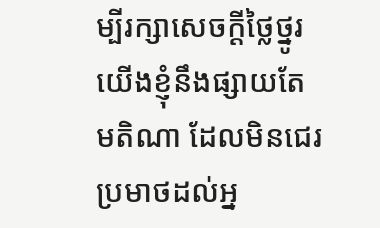ម្បីរក្សាសេចក្ដីថ្លៃថ្នូរ យើងខ្ញុំនឹងផ្សាយតែមតិណា ដែលមិនជេរប្រមាថដល់អ្ន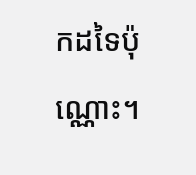កដទៃប៉ុណ្ណោះ។